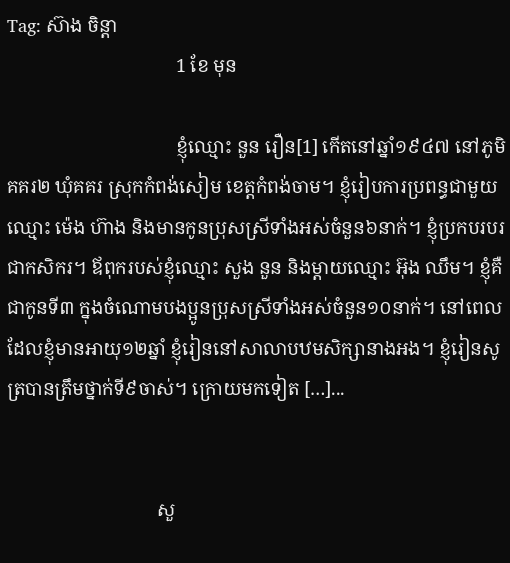Tag: ស៊ាង ចិន្តា
                                    1 ខែ មុន

                                    ខ្ញុំឈ្មោះ នួន រឿន[1] កើតនៅឆ្នាំ១៩៤៧ នៅភូមិគគរ២ ឃុំគគរ ស្រុកកំពង់សៀម ខេត្តកំពង់ចាម។ ខ្ញុំរៀបការប្រពន្ធជាមួយឈ្មោះ ម៉េង ហ៊ាង និងមានកូនប្រុសស្រីទាំងអស់ចំនួន៦នាក់។ ខ្ញុំប្រកបរបរជាកសិករ។ ឪពុករបស់ខ្ញុំឈ្មោះ សួង នួន និងម្ដាយឈ្មោះ អ៊ុង ឈឹម។ ខ្ញុំគឺជាកូនទី៣ ក្នុងចំណោមបងប្អូនប្រុសស្រីទាំងអស់ចំនួន១០នាក់។ នៅពេលដែលខ្ញុំមានអាយុ១២ឆ្នាំ ខ្ញុំរៀននៅសាលាបឋមសិក្សានាងអង។ ខ្ញុំរៀនសូត្របានត្រឹមថ្នាក់ទី៩ចាស់។ ក្រោយមកទៀត […]...


                                សួ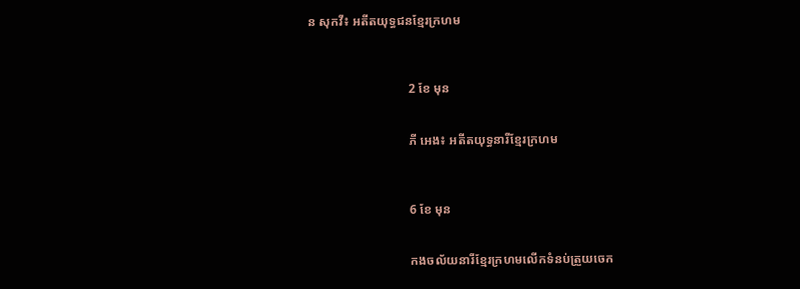ន សុកវី៖ អតីតយុទ្ធជនខ្មែរក្រហម



                                2 ខែ មុន


                                ភី អេង៖ អតីតយុទ្ធនារីខ្មែរក្រហម



                                6 ខែ មុន


                                កងចល័យនារីខ្មែរក្រហមលើកទំនប់ត្រួយចេក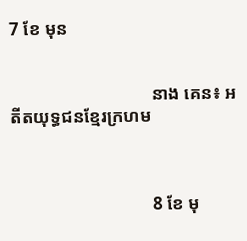7 ខែ មុន


                                នាង គេន៖ អតីតយុទ្ធជនខ្មែរក្រហម



                                8 ខែ មុ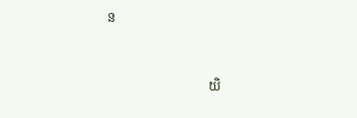ន


                                យិ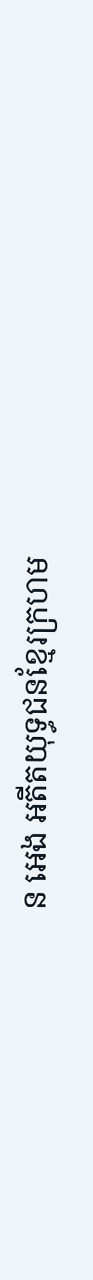ន អេង អតីតយុទ្ធជនខ្មែរក្រហម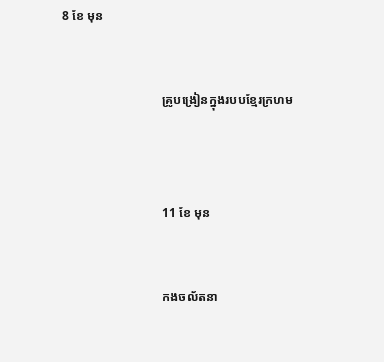8 ខែ មុន


                                គ្រូបង្រៀនក្នុងរបបខ្មែរក្រហម



                                11 ខែ មុន


                                កងចល័តនា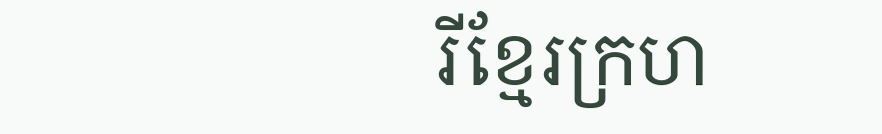រីខ្មែរក្រហ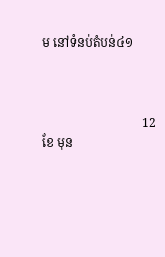ម នៅទំនប់តំបន់៤១



                                12 ខែ មុន